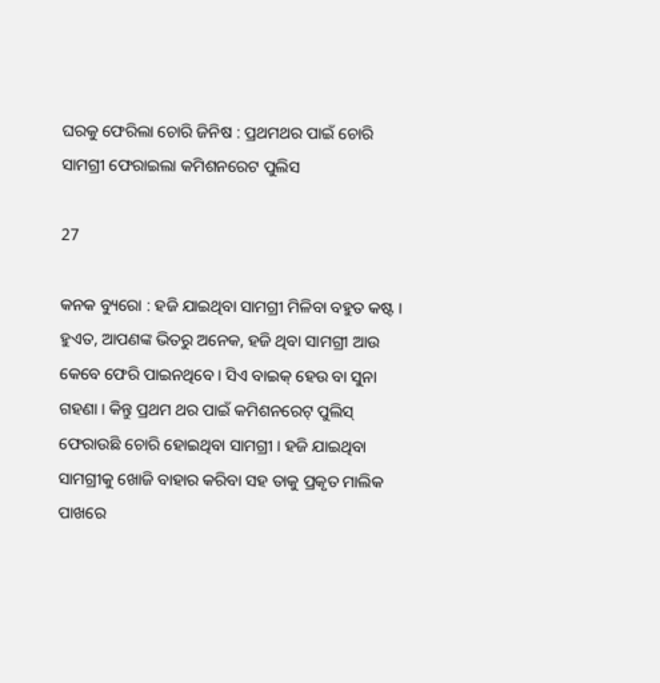ଘରକୁ ଫେରିଲା ଚୋରି ଜିନିଷ : ପ୍ରଥମଥର ପାଇଁ ଚୋରି ସାମଗ୍ରୀ ଫେରାଇଲା କମିଶନରେଟ ପୁଲିସ

27

କନକ ବ୍ୟୁରୋ : ହଜି ଯାଇଥିବା ସାମଗ୍ରୀ ମିଳିବା ବହୁତ କଷ୍ଟ । ହୁଏତ, ଆପଣଙ୍କ ଭିତରୁ ଅନେକ, ହଜି ଥିବା ସାମଗ୍ରୀ ଆଉ କେବେ ଫେରି ପାଇନଥିବେ । ସିଏ ବାଇକ୍ ହେଉ ବା ସୁନା ଗହଣା । କିନ୍ତୁ ପ୍ରଥମ ଥର ପାଇଁ କମିଶନରେଟ୍ ପୁଲିସ୍ ଫେରାଉଛି ଚୋରି ହୋଇଥିବା ସାମଗ୍ରୀ । ହଜି ଯାଇଥିବା ସାମଗ୍ରୀକୁ ଖୋଜି ବାହାର କରିବା ସହ ତାକୁ ପ୍ରକୃତ ମାଲିକ ପାଖରେ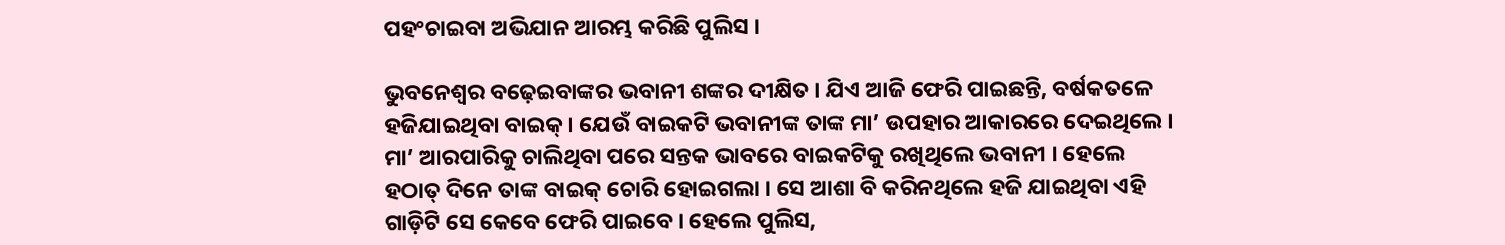ପହଂଚାଇବା ଅଭିଯାନ ଆରମ୍ଭ କରିଛି ପୁଲିସ ।

ଭୁବନେଶ୍ୱର ବଢ଼େଇବାଙ୍କର ଭବାନୀ ଶଙ୍କର ଦୀକ୍ଷିତ । ଯିଏ ଆଜି ଫେରି ପାଇଛନ୍ତି, ବର୍ଷକତଳେ ହଜିଯାଇଥିବା ବାଇକ୍ । ଯେଉଁ ବାଇକଟି ଭବାନୀଙ୍କ ତାଙ୍କ ମା’ ଉପହାର ଆକାରରେ ଦେଇଥିଲେ । ମା’ ଆରପାରିକୁ ଚାଲିଥିବା ପରେ ସନ୍ତକ ଭାବରେ ବାଇକଟିକୁ ରଖିଥିଲେ ଭବାନୀ । ହେଲେ ହଠାତ୍ ଦିନେ ତାଙ୍କ ବାଇକ୍ ଚୋରି ହୋଇଗଲା । ସେ ଆଶା ବି କରିନଥିଲେ ହଜି ଯାଇଥିବା ଏହି ଗାଡ଼ିଟି ସେ କେବେ ଫେରି ପାଇବେ । ହେଲେ ପୁଲିସ,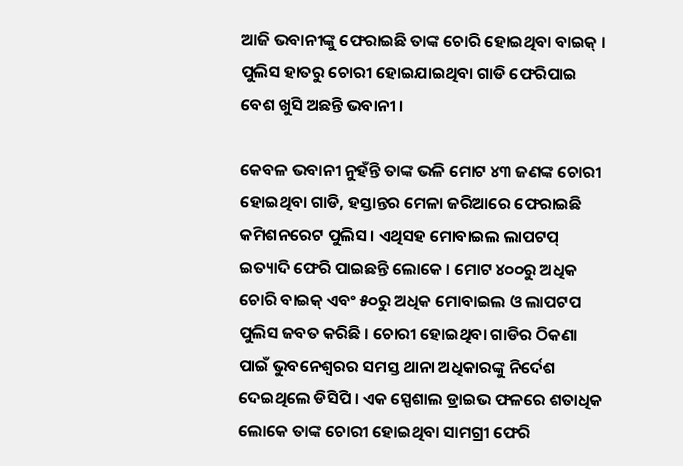ଆଜି ଭବାନୀଙ୍କୁ ଫେରାଇଛି ତାଙ୍କ ଚୋରି ହୋଇଥିବା ବାଇକ୍ । ପୁଲିସ ହାତରୁ ଚୋରୀ ହୋଇଯାଇଥିବା ଗାଡି ଫେରିପାଇ ବେଶ ଖୁସି ଅଛନ୍ତି ଭବାନୀ ।

କେବଳ ଭବାନୀ ନୁହଁନ୍ତି ତାଙ୍କ ଭଳି ମୋଟ ୪୩ ଜଣଙ୍କ ଚୋରୀ ହୋଇଥିବା ଗାଡି, ହସ୍ତାନ୍ତର ମେଳା ଜରିଆରେ ଫେରାଇଛି କମିଶନରେଟ ପୁଲିସ । ଏଥିସହ ମୋବାଇଲ ଲାପଟପ୍ ଇତ୍ୟାଦି ଫେରି ପାଇଛନ୍ତି ଲୋକେ । ମୋଟ ୪୦୦ରୁ ଅଧିକ ଚୋରି ବାଇକ୍ ଏବଂ ୫୦ରୁ ଅଧିକ ମୋବାଇଲ ଓ ଲାପଟପ ପୁଲିସ ଜବତ କରିଛି । ଚୋରୀ ହୋଇଥିବା ଗାଡିର ଠିକଣା ପାଇଁ ଭୁବନେଶ୍ୱରର ସମସ୍ତ ଥାନା ଅଧିକାରଙ୍କୁ ନିର୍ଦେଶ ଦେଇଥିଲେ ଡିସିପି । ଏକ ସ୍ପେଶାଲ ଡ୍ରାଇଭ ଫଳରେ ଶତାଧିକ ଲୋକେ ତାଙ୍କ ଚୋରୀ ହୋଇଥିବା ସାମଗ୍ରୀ ଫେରି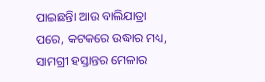ପାଇଛନ୍ତିା ଆଉ ବାଲିଯାତ୍ରା ପରେ, କଟକରେ ଉଦ୍ଧାର ମଧ୍ୟ, ସାମଗ୍ରୀ ହସ୍ତାନ୍ତର ମେଳାର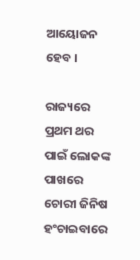ଆୟୋଜନ ହେବ ।

ରାଜ୍ୟରେ ପ୍ରଥମ ଥର ପାଇଁ ଲୋକଙ୍କ ପାଖରେ ଚୋରୀ ଜିନିଷ ହଂଚାଇବାରେ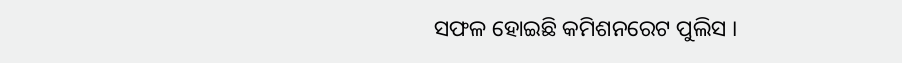ସଫଳ ହୋଇଛି କମିଶନରେଟ ପୁଲିସ ।